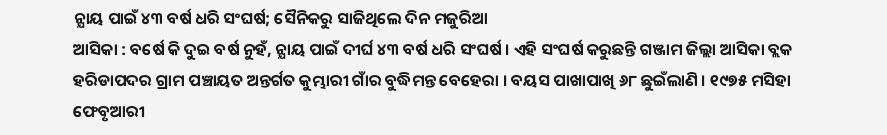ନ୍ଯାୟ ପାଇଁ ୪୩ ବର୍ଷ ଧରି ସଂଘର୍ଷ; ସୈନିକରୁ ସାଜିଥିଲେ ଦିନ ମଜୁରିଆ
ଆସିକା : ବର୍ଷେ କି ଦୁଇ ବର୍ଷ ନୁହଁ, ନ୍ଯାୟ ପାଇଁ ଦୀର୍ଘ ୪୩ ବର୍ଷ ଧରି ସଂଘର୍ଷ । ଏହି ସଂଘର୍ଷ କରୁଛନ୍ତି ଗଞ୍ଜାମ ଜିଲ୍ଲା ଆସିକା ବ୍ଲକ ହରିଡାପଦର ଗ୍ରାମ ପଞ୍ଚାୟତ ଅନ୍ତର୍ଗତ କୁମ୍ଭାରୀ ଗାଁର ବୁଦ୍ଧିମନ୍ତ ବେହେରା । ବୟସ ପାଖାପାଖି ୬୮ ଛୁଇଁଲାଣି । ୧୯୭୫ ମସିହା ଫେବୃଆରୀ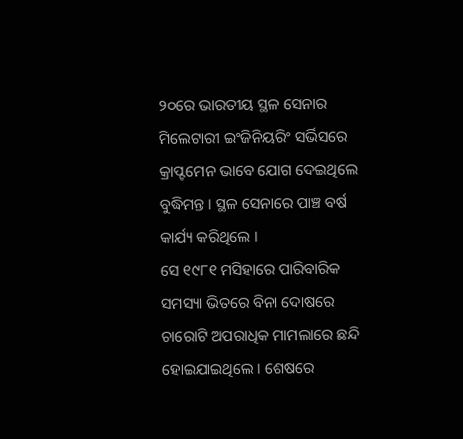୨୦ରେ ଭାରତୀୟ ସ୍ଥଳ ସେନାର ମିଲେଟାରୀ ଇଂଜିନିୟରିଂ ସର୍ଭିସରେ କ୍ରାପ୍ଟମେନ ଭାବେ ଯୋଗ ଦେଇଥିଲେ ବୁଦ୍ଧିମନ୍ତ । ସ୍ଥଳ ସେନାରେ ପାଞ୍ଚ ବର୍ଷ କାର୍ଯ୍ୟ କରିଥିଲେ ।
ସେ ୧୯୮୧ ମସିହାରେ ପାରିବାରିକ ସମସ୍ୟା ଭିତରେ ବିନା ଦୋଷରେ ଚାରୋଟି ଅପରାଧିକ ମାମଲାରେ ଛନ୍ଦି ହୋଇଯାଇଥିଲେ । ଶେଷରେ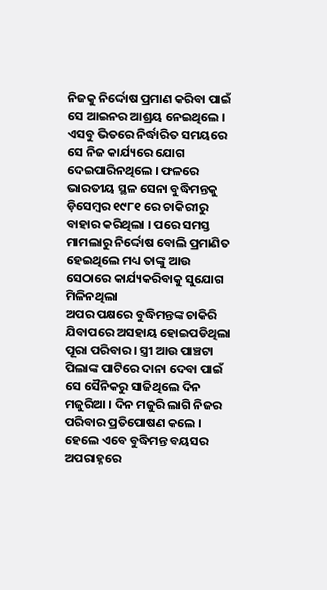ନିଜକୁ ନିର୍ଦ୍ଦୋଷ ପ୍ରମାଣ କରିବା ପାଇଁ ସେ ଆଇନର ଆଶ୍ରୟ ନେଇଥିଲେ । ଏସବୁ ଭିତରେ ନିର୍ଦ୍ଧାରିତ ସମୟରେ ସେ ନିଜ କାର୍ଯ୍ୟରେ ଯୋଗ ଦେଇପାରିନଥିଲେ । ଫଳରେ ଭାରତୀୟ ସ୍ଥଳ ସେନା ବୁଦ୍ଧିମନ୍ତକୁ ଡ଼ିସେମ୍ବର ୧୯୮୧ ରେ ଚାକିରୀରୁ ବାହାର କରିଥିଲା । ପରେ ସମସ୍ତ ମାମଲାରୁ ନିର୍ଦ୍ଦୋଷ ବୋଲି ପ୍ରମାଣିତ ହେଇଥିଲେ ମଧ୍ୟ ତାଙ୍କୁ ଆଉ ସେଠାରେ କାର୍ଯ୍ୟକରିବାକୁ ସୁଯୋଗ ମିଳିନଥିଲା
ଅପର ପକ୍ଷରେ ବୁଦ୍ଧିମନ୍ତଙ୍କ ଚାକିରି ଯିବାପରେ ଅସହାୟ ହୋଇପଡିଥିଲା ପୂରା ପରିବାର । ସ୍ତ୍ରୀ ଆଉ ପାଞ୍ଚଟା ପିଲାଙ୍କ ପାଟିରେ ଦାନା ଦେବା ପାଇଁ ସେ ସୈନିକରୁ ସାଜିଥିଲେ ଦିନ ମଜୁରିଆ । ଦିନ ମଜୁରି ଲାଗି ନିଜର ପରିବାର ପ୍ରତିପୋଷଣ କଲେ । ହେଲେ ଏବେ ବୁଦ୍ଧିମନ୍ତ ବୟସର ଅପରାହ୍ନରେ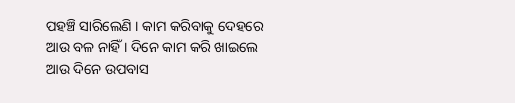ପହଞ୍ଚି ସାରିଲେଣି । କାମ କରିବାକୁ ଦେହରେ ଆଉ ବଳ ନାହିଁ । ଦିନେ କାମ କରି ଖାଇଲେ ଆଉ ଦିନେ ଉପବାସ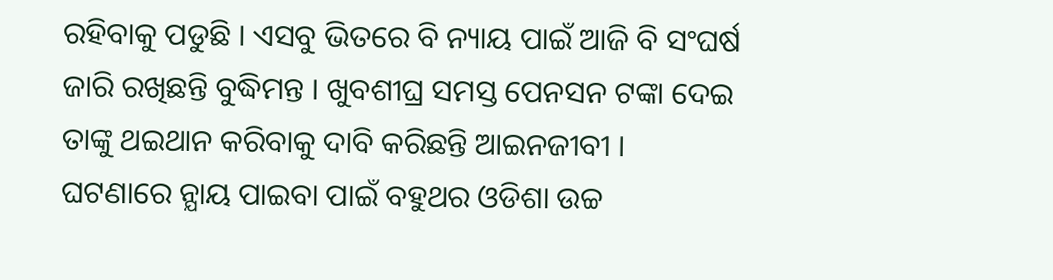ରହିବାକୁ ପଡୁଛି । ଏସବୁ ଭିତରେ ବି ନ୍ୟାୟ ପାଇଁ ଆଜି ବି ସଂଘର୍ଷ ଜାରି ରଖିଛନ୍ତି ବୁଦ୍ଧିମନ୍ତ । ଖୁବଶୀଘ୍ର ସମସ୍ତ ପେନସନ ଟଙ୍କା ଦେଇ ତାଙ୍କୁ ଥଇଥାନ କରିବାକୁ ଦାବି କରିଛନ୍ତି ଆଇନଜୀବୀ ।
ଘଟଣାରେ ନ୍ଯାୟ ପାଇବା ପାଇଁ ବହୁଥର ଓଡିଶା ଉଚ୍ଚ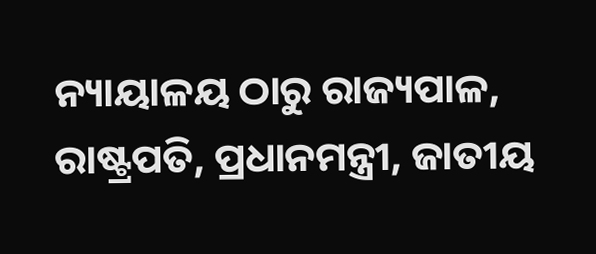ନ୍ୟାୟାଳୟ ଠାରୁ ରାଜ୍ୟପାଳ, ରାଷ୍ଟ୍ରପତି, ପ୍ରଧାନମନ୍ତ୍ରୀ, ଜାତୀୟ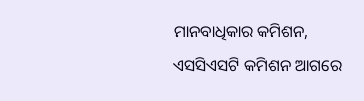ମାନବାଧିକାର କମିଶନ, ଏସସିଏସଟି କମିଶନ ଆଗରେ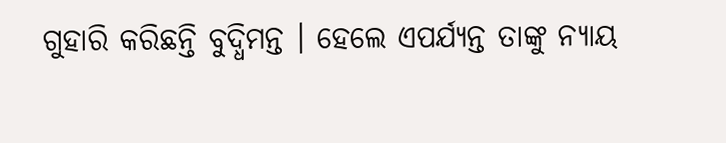ଗୁହାରି କରିଛନ୍ତି ବୁଦ୍ଧିମନ୍ତ । ହେଲେ ଏପର୍ଯ୍ଯନ୍ତ ତାଙ୍କୁ ନ୍ଯାୟ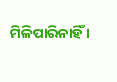ମିଳିପାରିନାହିଁ ।